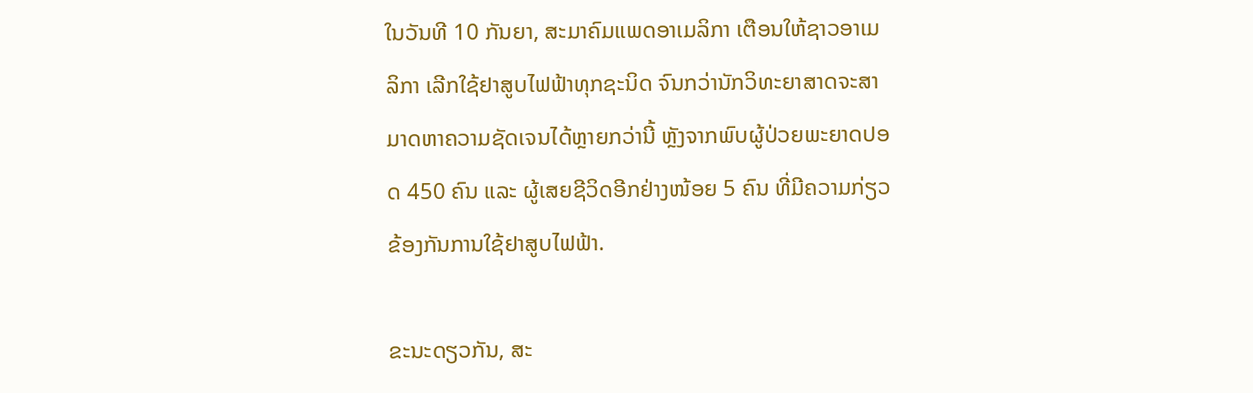ໃນວັນທີ 10 ກັນຍາ, ສະມາຄົມແພດອາເມລິກາ ເຕືອນໃຫ້ຊາວອາເມລິກາ ເລີກໃຊ້ຢາສູບໄຟຟ້າທຸກຊະນິດ ຈົນກວ່ານັກວິທະຍາສາດຈະສາມາດຫາຄວາມຊັດເຈນໄດ້ຫຼາຍກວ່ານີ້ ຫຼັງຈາກພົບຜູ້ປ່ວຍພະຍາດປອດ 450 ຄົນ ແລະ ຜູ້ເສຍຊີວິດອີກຢ່າງໜ້ອຍ 5 ຄົນ ທີ່ມີຄວາມກ່ຽວຂ້ອງກັນການໃຊ້ຢາສູບໄຟຟ້າ.

ຂະນະດຽວກັນ, ສະ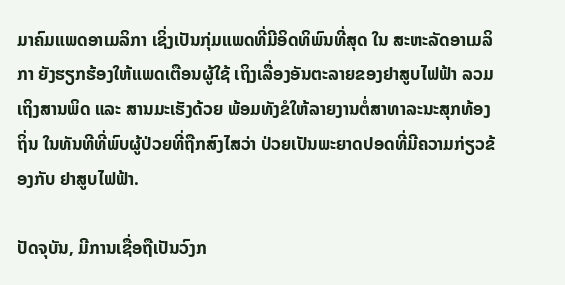ມາຄົມແພດອາເມລິກາ ເຊິ່ງເປັນກຸ່ມແພດທີ່ມີອິດທິພົນທີ່ສຸດ ໃນ ສະຫະລັດອາເມລິກາ ຍັງຮຽກຮ້ອງໃຫ້ແພດເຕືອນຜູ້ໃຊ້ ເຖິງເລື່ອງອັນຕະລາຍຂອງຢາສູບໄຟຟ້າ ລວມເຖິງສານພິດ ແລະ ສານມະເຮັງດ້ວຍ ພ້ອມທັງຂໍໃຫ້ລາຍງານຕໍ່ສາທາລະນະສຸກທ້ອງຖິ່ນ ໃນທັນທີທີ່ພົບຜູ້ປ່ວຍທີ່ຖືກສົງໄສວ່າ ປ່ວຍເປັນພະຍາດປອດທີ່ມີຄວາມກ່ຽວຂ້ອງກັບ ຢາສູບໄຟຟ້າ.

ປັດຈຸບັນ, ມີການເຊື່ອຖືເປັນວົງກ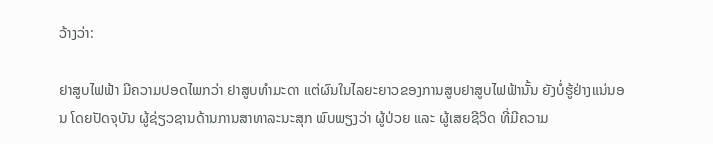ວ້າງວ່າ:

ຢາສູບໄຟຟ້າ ມີຄວາມປອດໄພກວ່າ ຢາສູບທຳມະດາ ແຕ່ຜົນໃນໄລຍະຍາວຂອງການສູບຢາສູບໄຟຟ້ານັ້ນ ຍັງບໍ່ຮູ້ຢ່າງແນ່ນອນ ໂດຍປັດຈຸບັນ ຜູ້ຊ່ຽວຊານດ້ານການສາທາລະນະສຸກ ພົບພຽງວ່າ ຜູ້ປ່ວຍ ແລະ ຜູ້ເສຍຊີວິດ ທີ່ມີຄວາມ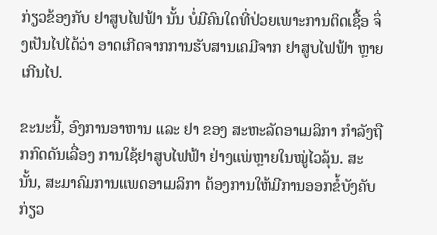ກ່ຽວຂ້ອງກັບ ຢາສູບໄຟຟ້າ ນັ້ນ ບໍ່ມີຄົນໃດທີ່ປ່ວຍເພາະການຕິດເຊື້ອ ຈຶ່ງເປັນໄປໄດ້ວ່າ ອາດເກີດຈາກການຮັບສານເຄມີຈາກ ຢາສູບໄຟຟ້າ ຫຼາຍເກີນໄປ.

ຂະນະນີ້, ອົງການອາຫານ ແລະ ຢາ ຂອງ ສະຫະລັດອາເມລິກາ ກຳລັງຖືກກົດດັນເລື່ອງ ການໃຊ້ຢາສູບໄຟຟ້າ ຢ່າງແພ່ຫຼາຍໃນໝູ່ໄວລຸ້ນ. ສະນັ້ນ, ສະມາຄົມການແພດອາເມລິກາ ຕ້ອງການໃຫ້ມີການອອກຂໍ້ບັງຄັບກ່ຽວ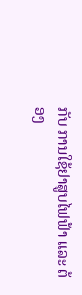ກັບ ການໃຊ້ຢາສູບໄຟຟ້າ ແລະ ຕ້ອງ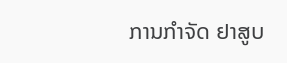ການກຳຈັດ ຢາສູບ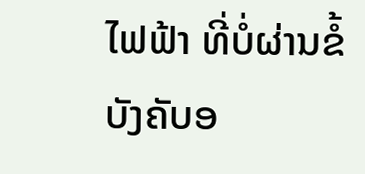ໄຟຟ້າ ທີ່ບໍ່ຜ່ານຂໍ້ບັງຄັບອ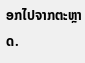ອກໄປຈາກຕະຫຼາດ.